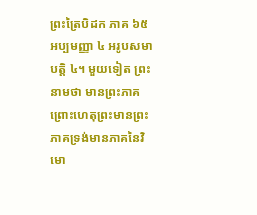ព្រះត្រៃបិដក ភាគ ៦៥
អប្បមញ្ញា ៤ អរូបសមាបត្តិ ៤។ មួយទៀត ព្រះនាមថា មានព្រះភាគ ព្រោះហេតុព្រះមានព្រះភាគទ្រង់មានភាគនៃវិមោ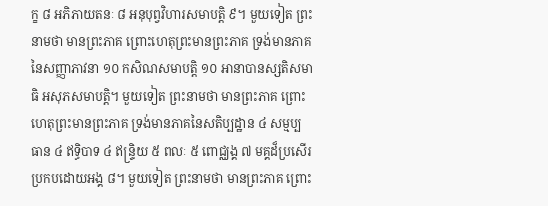ក្ខ ៨ អភិភាយតនៈ ៨ អនុបុព្វវិហារសមាបត្តិ ៩។ មួយទៀត ព្រះនាមថា មានព្រះភាគ ព្រោះហេតុព្រះមានព្រះភាគ ទ្រង់មានភាគនៃសញ្ញាភាវនា ១០ កសិណសមាបត្តិ ១០ អានាបានស្សតិសមាធិ អសុភសមាបត្តិ។ មួយទៀត ព្រះនាមថា មានព្រះភាគ ព្រោះហេតុព្រះមានព្រះភាគ ទ្រង់មានភាគនៃសតិប្បដ្ឋាន ៤ សម្មប្បធាន ៤ ឥទ្ធិបាទ ៤ ឥន្រ្ទិយ ៥ ពលៈ ៥ ពោជ្ឈង្គ ៧ មគ្គដ៏ប្រសើរប្រកបដោយអង្គ ៨។ មួយទៀត ព្រះនាមថា មានព្រះភាគ ព្រោះ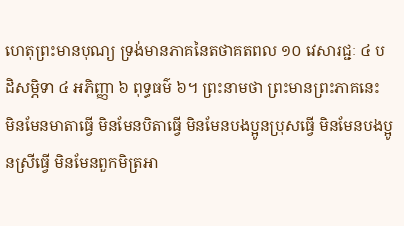ហេតុព្រះមានបុណ្យ ទ្រង់មានភាគនៃតថាគតពល ១០ វេសារជ្ជៈ ៤ បដិសម្ភិទា ៤ អភិញ្ញា ៦ ពុទ្ធធម៌ ៦។ ព្រះនាមថា ព្រះមានព្រះភាគនេះ មិនមែនមាតាធ្វើ មិនមែនបិតាធ្វើ មិនមែនបងប្អូនប្រុសធ្វើ មិនមែនបងប្អូនស្រីធ្វើ មិនមែនពួកមិត្រអា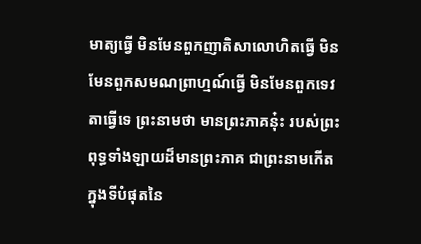មាត្យធ្វើ មិនមែនពួកញាតិសាលោហិតធ្វើ មិនមែនពួកសមណព្រាហ្មណ៍ធ្វើ មិនមែនពួកទេវតាធ្វើទេ ព្រះនាមថា មានព្រះភាគនុ៎ះ របស់ព្រះពុទ្ធទាំងឡាយដ៏មានព្រះភាគ ជាព្រះនាមកើតក្នុងទីបំផុតនៃ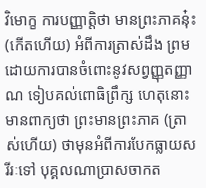វិមោក្ខ ការបញ្ញាត្តិថា មានព្រះភាគនុ៎ះ (កើតហើយ) អំពីការត្រាស់ដឹង ព្រមដោយការបានចំពោះនូវសព្វញ្ញុតញ្ញាណ ទៀបគល់ពោធិព្រឹក្ស ហេតុនោះ មានពាក្យថា ព្រះមានព្រះភាគ (ត្រាស់ហើយ) ថាមុនអំពីការបែកធ្លាយសរីរៈទៅ បុគ្គលណាប្រាសចាកត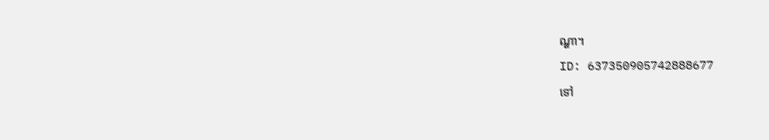ណ្ហា។
ID: 637350905742888677
ទៅ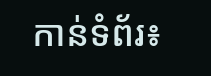កាន់ទំព័រ៖